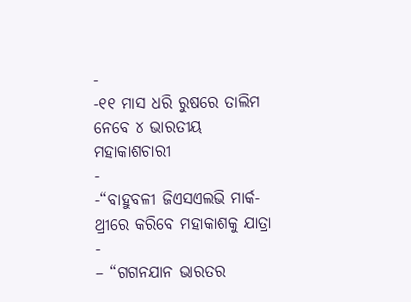-
-୧୧ ମାସ ଧରି ରୁଷରେ ତାଲିମ ନେବେ ୪ ଭାରତୀୟ ମହାକାଶଚାରୀ
-
-“ବାହୁବଳୀ ଜିଏସଏଲଭି ମାର୍କ-ଥ୍ରୀରେ କରିବେ ମହାକାଶକୁ ଯାତ୍ରା
-
– “ଗଗନଯାନ ଭାରତର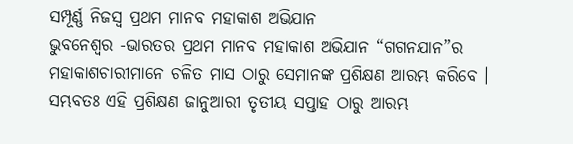ସମ୍ପୂର୍ଣ୍ଣ ନିଜସ୍ୱ ପ୍ରଥମ ମାନବ ମହାକାଶ ଅଭିଯାନ
ଭୁବନେଶ୍ୱର -ଭାରତର ପ୍ରଥମ ମାନବ ମହାକାଶ ଅଭିଯାନ “ଗଗନଯାନ”ର ମହାକାଶଚାରୀମାନେ ଚଳିତ ମାସ ଠାରୁ ସେମାନଙ୍କ ପ୍ରଶିକ୍ଷଣ ଆରମ୍ଭ କରିବେ । ସମ୍ଭବତଃ ଏହି ପ୍ରଶିକ୍ଷଣ ଜାନୁଆରୀ ତୃତୀୟ ସପ୍ତାହ ଠାରୁ ଆରମ୍ଭ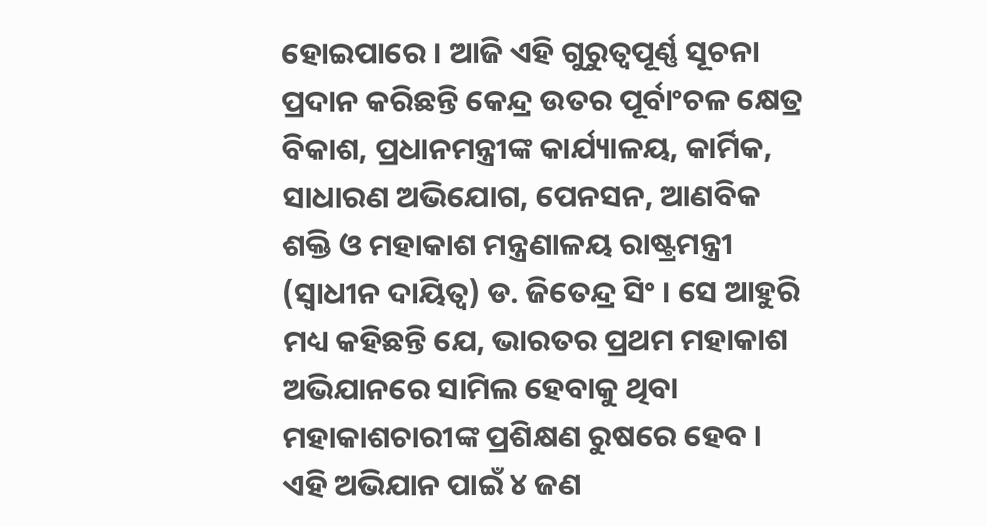ହୋଇପାରେ । ଆଜି ଏହି ଗୁରୁତ୍ୱପୂର୍ଣ୍ଣ ସୂଚନା ପ୍ରଦାନ କରିଛନ୍ତି କେନ୍ଦ୍ର ଉତର ପୂର୍ବାଂଚଳ କ୍ଷେତ୍ର ବିକାଶ, ପ୍ରଧାନମନ୍ତ୍ରୀଙ୍କ କାର୍ଯ୍ୟାଳୟ, କାର୍ମିକ, ସାଧାରଣ ଅଭିଯୋଗ, ପେନସନ, ଆଣବିକ ଶକ୍ତି ଓ ମହାକାଶ ମନ୍ତ୍ରଣାଳୟ ରାଷ୍ଟ୍ରମନ୍ତ୍ରୀ (ସ୍ୱାଧୀନ ଦାୟିତ୍ୱ) ଡ. ଜିତେନ୍ଦ୍ର ସିଂ । ସେ ଆହୁରି ମଧ୍ୟ କହିଛନ୍ତି ଯେ, ଭାରତର ପ୍ରଥମ ମହାକାଶ ଅଭିଯାନରେ ସାମିଲ ହେବାକୁ ଥିବା ମହାକାଶଚାରୀଙ୍କ ପ୍ରଶିକ୍ଷଣ ରୁଷରେ ହେବ । ଏହି ଅଭିଯାନ ପାଇଁ ୪ ଜଣ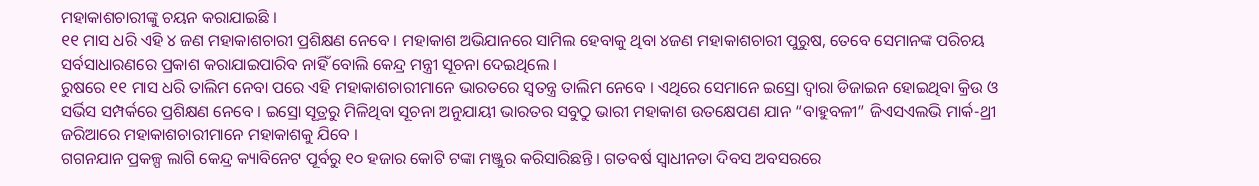ମହାକାଶଚାରୀଙ୍କୁ ଚୟନ କରାଯାଇଛି ।
୧୧ ମାସ ଧରି ଏହି ୪ ଜଣ ମହାକାଶଚାରୀ ପ୍ରଶିକ୍ଷଣ ନେବେ । ମହାକାଶ ଅଭିଯାନରେ ସାମିଲ ହେବାକୁ ଥିବା ୪ଜଣ ମହାକାଶଚାରୀ ପୁରୁଷ, ତେବେ ସେମାନଙ୍କ ପରିଚୟ ସର୍ବସାଧାରଣରେ ପ୍ରକାଶ କରାଯାଇପାରିବ ନାହିଁ ବୋଲି କେନ୍ଦ୍ର ମନ୍ତ୍ରୀ ସୂଚନା ଦେଇଥିଲେ ।
ରୁଷରେ ୧୧ ମାସ ଧରି ତାଲିମ ନେବା ପରେ ଏହି ମହାକାଶଚାରୀମାନେ ଭାରତରେ ସ୍ୱତନ୍ତ୍ର ତାଲିମ ନେବେ । ଏଥିରେ ସେମାନେ ଇସ୍ରୋ ଦ୍ୱାରା ଡିଜାଇନ ହୋଇଥିବା କ୍ରିଉ ଓ ସର୍ଭିସ ସମ୍ପର୍କରେ ପ୍ରଶିକ୍ଷଣ ନେବେ । ଇସ୍ରୋ ସୂତ୍ରରୁ ମିଳିଥିବା ସୂଚନା ଅନୁଯାୟୀ ଭାରତର ସବୁଠୁ ଭାରୀ ମହାକାଶ ଉତକ୍ଷେପଣ ଯାନ “ବାହୁବଳୀ” ଜିଏସଏଲଭି ମାର୍କ-ଥ୍ରୀ ଜରିଆରେ ମହାକାଶଚାରୀମାନେ ମହାକାଶକୁ ଯିବେ ।
ଗଗନଯାନ ପ୍ରକଳ୍ପ ଲାଗି କେନ୍ଦ୍ର କ୍ୟାବିନେଟ ପୂର୍ବରୁ ୧୦ ହଜାର କୋଟି ଟଙ୍କା ମଞ୍ଜୁର କରିସାରିଛନ୍ତି । ଗତବର୍ଷ ସ୍ୱାଧୀନତା ଦିବସ ଅବସରରେ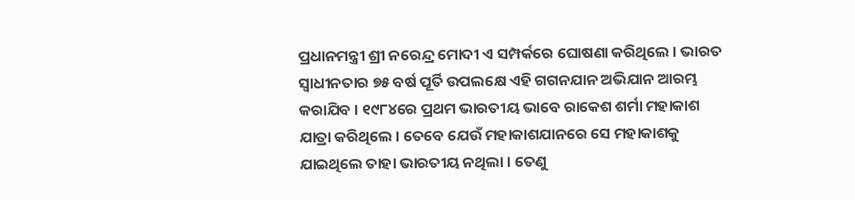ପ୍ରଧାନମନ୍ତ୍ରୀ ଶ୍ରୀ ନରେନ୍ଦ୍ର ମୋଦୀ ଏ ସମ୍ପର୍କରେ ଘୋଷଣା କରିଥିଲେ । ଭାରତ ସ୍ୱାଧୀନତାର ୭୫ ବର୍ଷ ପୂର୍ତି ଉପଲକ୍ଷେ ଏହି ଗଗନଯାନ ଅଭିଯାନ ଆରମ୍ଭ କରାଯିବ । ୧୯୮୪ରେ ପ୍ରଥମ ଭାରତୀୟ ଭାବେ ରାକେଶ ଶର୍ମା ମହାକାଶ ଯାତ୍ରା କରିଥିଲେ । ତେବେ ଯେଉଁ ମହାକାଶଯାନରେ ସେ ମହାକାଶକୁ ଯାଇଥିଲେ ତାହା ଭାରତୀୟ ନଥିଲା । ତେଣୁ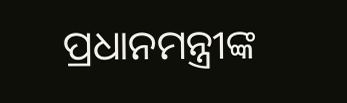ପ୍ରଧାନମନ୍ତ୍ରୀଙ୍କ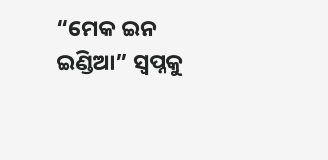“ମେକ ଇନ ଇଣ୍ଡିଆ” ସ୍ୱପ୍ନକୁ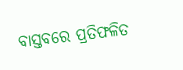ବାସ୍ତବରେ ପ୍ରତିଫଳିତ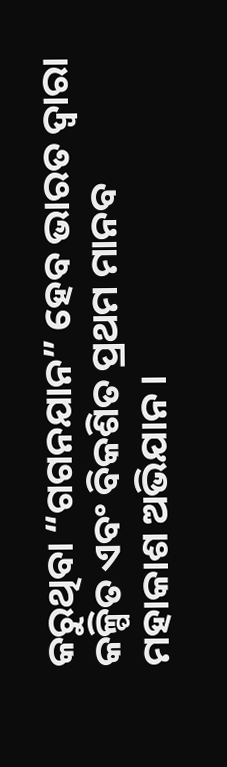କରୁଥିବା “ଗଗନଯାନ” ହେବ ଭାରତ ଦ୍ୱାରା କଳ୍ପିତ ଏବଂ ବିକଶିତ ପ୍ରଥମ ମାନବ ମହାକାଶ ଅଭିଯାନ ।